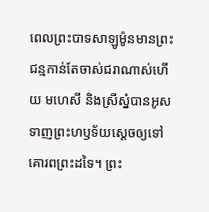ពេលព្រះបាទសាឡូម៉ូនមានព្រះជន្មកាន់តែចាស់ជរាណាស់ហើយ មហេសី និងស្រីស្នំបានអូសទាញព្រះហឫទ័យស្ដេចឲ្យទៅគោរពព្រះដទៃ។ ព្រះ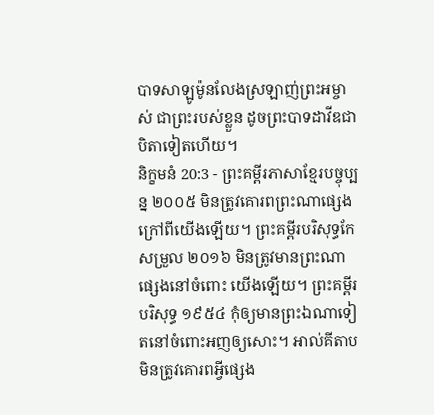បាទសាឡូម៉ូនលែងស្រឡាញ់ព្រះអម្ចាស់ ជាព្រះរបស់ខ្លួន ដូចព្រះបាទដាវីឌជាបិតាទៀតហើយ។
និក្ខមនំ 20:3 - ព្រះគម្ពីរភាសាខ្មែរបច្ចុប្បន្ន ២០០៥ មិនត្រូវគោរពព្រះណាផ្សេង ក្រៅពីយើងឡើយ។ ព្រះគម្ពីរបរិសុទ្ធកែសម្រួល ២០១៦ មិនត្រូវមានព្រះណាផ្សេងនៅចំពោះ យើងឡើយ។ ព្រះគម្ពីរបរិសុទ្ធ ១៩៥៤ កុំឲ្យមានព្រះឯណាទៀតនៅចំពោះអញឲ្យសោះ។ អាល់គីតាប មិនត្រូវគោរពអ្វីផ្សេង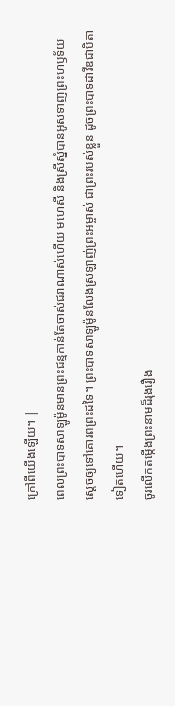ក្រៅពីយើងឡើយ។ |
ពេលព្រះបាទសាឡូម៉ូនមានព្រះជន្មកាន់តែចាស់ជរាណាស់ហើយ មហេសី និងស្រីស្នំបានអូសទាញព្រះហឫទ័យស្ដេចឲ្យទៅគោរពព្រះដទៃ។ ព្រះបាទសាឡូម៉ូនលែងស្រឡាញ់ព្រះអម្ចាស់ ជាព្រះរបស់ខ្លួន ដូចព្រះបាទដាវីឌជាបិតាទៀតហើយ។
ចូរលើកតម្កើងព្រះនាមដ៏រុងរឿង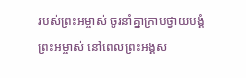របស់ព្រះអម្ចាស់ ចូរនាំគ្នាក្រាបថ្វាយបង្គំព្រះអម្ចាស់ នៅពេលព្រះអង្គស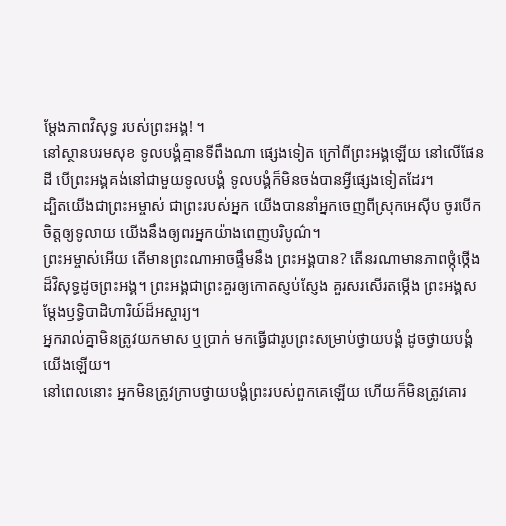ម្តែងភាពវិសុទ្ធ របស់ព្រះអង្គ! ។
នៅស្ថានបរមសុខ ទូលបង្គំគ្មានទីពឹងណា ផ្សេងទៀត ក្រៅពីព្រះអង្គឡើយ នៅលើផែនដី បើព្រះអង្គគង់នៅជាមួយទូលបង្គំ ទូលបង្គំក៏មិនចង់បានអ្វីផ្សេងទៀតដែរ។
ដ្បិតយើងជាព្រះអម្ចាស់ ជាព្រះរបស់អ្នក យើងបាននាំអ្នកចេញពីស្រុកអេស៊ីប ចូរបើកចិត្តឲ្យទូលាយ យើងនឹងឲ្យពរអ្នកយ៉ាងពេញបរិបូណ៌។
ព្រះអម្ចាស់អើយ តើមានព្រះណាអាចផ្ទឹមនឹង ព្រះអង្គបាន? តើនរណាមានភាពថ្កុំថ្កើងដ៏វិសុទ្ធដូចព្រះអង្គ។ ព្រះអង្គជាព្រះគួរឲ្យកោតស្ញប់ស្ញែង គួរសរសើរតម្កើង ព្រះអង្គសម្តែងឫទ្ធិបាដិហារិយ៍ដ៏អស្ចារ្យ។
អ្នករាល់គ្នាមិនត្រូវយកមាស ឬប្រាក់ មកធ្វើជារូបព្រះសម្រាប់ថ្វាយបង្គំ ដូចថ្វាយបង្គំយើងឡើយ។
នៅពេលនោះ អ្នកមិនត្រូវក្រាបថ្វាយបង្គំព្រះរបស់ពួកគេឡើយ ហើយក៏មិនត្រូវគោរ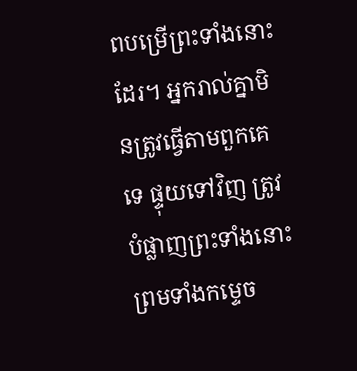ពបម្រើព្រះទាំងនោះដែរ។ អ្នករាល់គ្នាមិនត្រូវធ្វើតាមពួកគេទេ ផ្ទុយទៅវិញ ត្រូវបំផ្លាញព្រះទាំងនោះ ព្រមទាំងកម្ទេច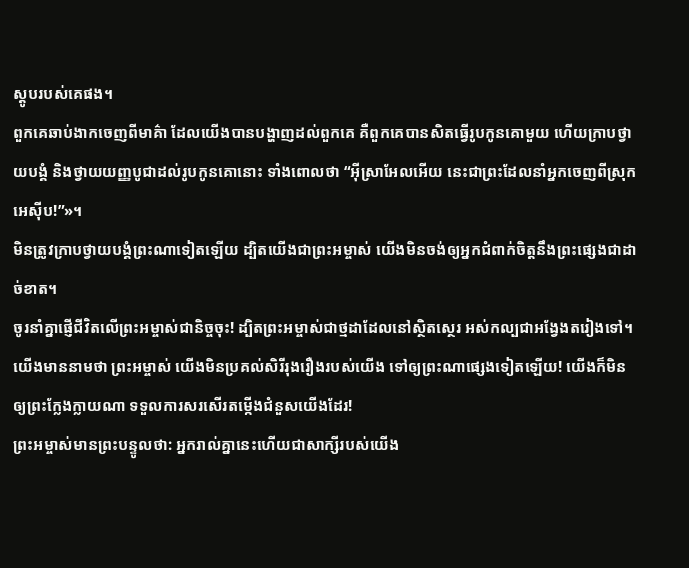ស្តូបរបស់គេផង។
ពួកគេឆាប់ងាកចេញពីមាគ៌ា ដែលយើងបានបង្ហាញដល់ពួកគេ គឺពួកគេបានសិតធ្វើរូបកូនគោមួយ ហើយក្រាបថ្វាយបង្គំ និងថ្វាយយញ្ញបូជាដល់រូបកូនគោនោះ ទាំងពោលថា “អ៊ីស្រាអែលអើយ នេះជាព្រះដែលនាំអ្នកចេញពីស្រុកអេស៊ីប!”»។
មិនត្រូវក្រាបថ្វាយបង្គំព្រះណាទៀតឡើយ ដ្បិតយើងជាព្រះអម្ចាស់ យើងមិនចង់ឲ្យអ្នកជំពាក់ចិត្តនឹងព្រះផ្សេងជាដាច់ខាត។
ចូរនាំគ្នាផ្ញើជីវិតលើព្រះអម្ចាស់ជានិច្ចចុះ! ដ្បិតព្រះអម្ចាស់ជាថ្មដាដែលនៅស្ថិតស្ថេរ អស់កល្បជាអង្វែងតរៀងទៅ។
យើងមាននាមថា ព្រះអម្ចាស់ យើងមិនប្រគល់សិរីរុងរឿងរបស់យើង ទៅឲ្យព្រះណាផ្សេងទៀតឡើយ! យើងក៏មិនឲ្យព្រះក្លែងក្លាយណា ទទួលការសរសើរតម្កើងជំនួសយើងដែរ!
ព្រះអម្ចាស់មានព្រះបន្ទូលថា: អ្នករាល់គ្នានេះហើយជាសាក្សីរបស់យើង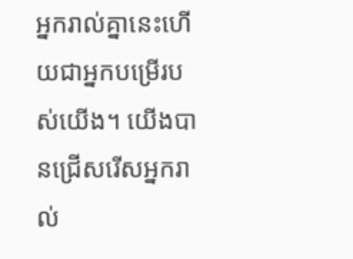អ្នករាល់គ្នានេះហើយជាអ្នកបម្រើរបស់យើង។ យើងបានជ្រើសរើសអ្នករាល់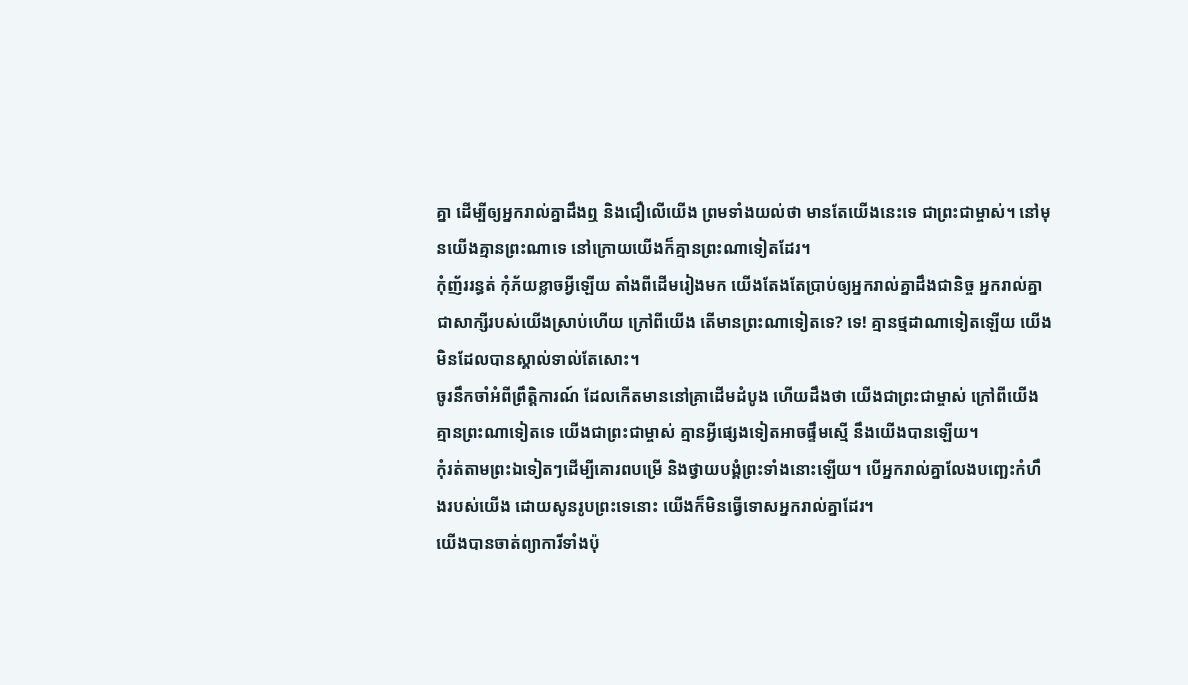គ្នា ដើម្បីឲ្យអ្នករាល់គ្នាដឹងឮ និងជឿលើយើង ព្រមទាំងយល់ថា មានតែយើងនេះទេ ជាព្រះជាម្ចាស់។ នៅមុនយើងគ្មានព្រះណាទេ នៅក្រោយយើងក៏គ្មានព្រះណាទៀតដែរ។
កុំញ័ររន្ធត់ កុំភ័យខ្លាចអ្វីឡើយ តាំងពីដើមរៀងមក យើងតែងតែប្រាប់ឲ្យអ្នករាល់គ្នាដឹងជានិច្ច អ្នករាល់គ្នាជាសាក្សីរបស់យើងស្រាប់ហើយ ក្រៅពីយើង តើមានព្រះណាទៀតទេ? ទេ! គ្មានថ្មដាណាទៀតឡើយ យើងមិនដែលបានស្គាល់ទាល់តែសោះ។
ចូរនឹកចាំអំពីព្រឹត្តិការណ៍ ដែលកើតមាននៅគ្រាដើមដំបូង ហើយដឹងថា យើងជាព្រះជាម្ចាស់ ក្រៅពីយើង គ្មានព្រះណាទៀតទេ យើងជាព្រះជាម្ចាស់ គ្មានអ្វីផ្សេងទៀតអាចផ្ទឹមស្មើ នឹងយើងបានឡើយ។
កុំរត់តាមព្រះឯទៀតៗដើម្បីគោរពបម្រើ និងថ្វាយបង្គំព្រះទាំងនោះឡើយ។ បើអ្នករាល់គ្នាលែងបញ្ឆេះកំហឹងរបស់យើង ដោយសូនរូបព្រះទេនោះ យើងក៏មិនធ្វើទោសអ្នករាល់គ្នាដែរ។
យើងបានចាត់ព្យាការីទាំងប៉ុ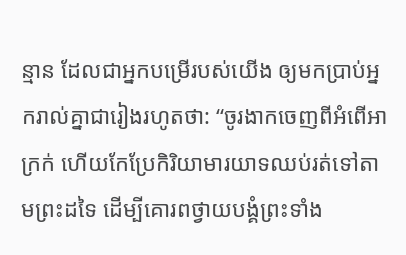ន្មាន ដែលជាអ្នកបម្រើរបស់យើង ឲ្យមកប្រាប់អ្នករាល់គ្នាជារៀងរហូតថា: “ចូរងាកចេញពីអំពើអាក្រក់ ហើយកែប្រែកិរិយាមារយាទឈប់រត់ទៅតាមព្រះដទៃ ដើម្បីគោរពថ្វាយបង្គំព្រះទាំង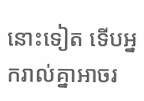នោះទៀត ទើបអ្នករាល់គ្នាអាចរ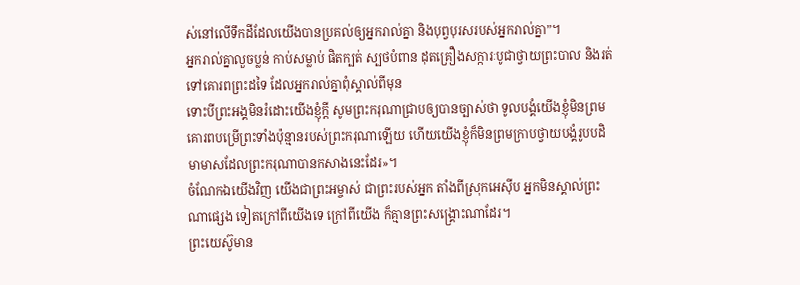ស់នៅលើទឹកដីដែលយើងបានប្រគល់ឲ្យអ្នករាល់គ្នា និងបុព្វបុរសរបស់អ្នករាល់គ្នា”។
អ្នករាល់គ្នាលួចប្លន់ កាប់សម្លាប់ ផិតក្បត់ ស្បថបំពាន ដុតគ្រឿងសក្ការៈបូជាថ្វាយព្រះបាល និងរត់ទៅគោរពព្រះដទៃ ដែលអ្នករាល់គ្នាពុំស្គាល់ពីមុន
ទោះបីព្រះអង្គមិនរំដោះយើងខ្ញុំក្ដី សូមព្រះករុណាជ្រាបឲ្យបានច្បាស់ថា ទូលបង្គំយើងខ្ញុំមិនព្រមគោរពបម្រើព្រះទាំងប៉ុន្មានរបស់ព្រះករុណាឡើយ ហើយយើងខ្ញុំក៏មិនព្រមក្រាបថ្វាយបង្គំរូបបដិមាមាសដែលព្រះករុណាបានកសាងនេះដែរ»។
ចំណែកឯយើងវិញ យើងជាព្រះអម្ចាស់ ជាព្រះរបស់អ្នក តាំងពីស្រុកអេស៊ីប អ្នកមិនស្គាល់ព្រះណាផ្សេង ទៀតក្រៅពីយើងទេ ក្រៅពីយើង ក៏គ្មានព្រះសង្គ្រោះណាដែរ។
ព្រះយេស៊ូមាន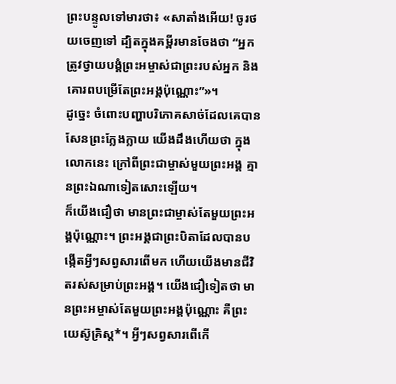ព្រះបន្ទូលទៅមារថា៖ «សាតាំងអើយ! ចូរថយចេញទៅ ដ្បិតក្នុងគម្ពីរមានចែងថា “អ្នកត្រូវថ្វាយបង្គំព្រះអម្ចាស់ជាព្រះរបស់អ្នក និងគោរពបម្រើតែព្រះអង្គប៉ុណ្ណោះ”»។
ដូច្នេះ ចំពោះបញ្ហាបរិភោគសាច់ដែលគេបានសែនព្រះក្លែងក្លាយ យើងដឹងហើយថា ក្នុងលោកនេះ ក្រៅពីព្រះជាម្ចាស់មួយព្រះអង្គ គ្មានព្រះឯណាទៀតសោះឡើយ។
ក៏យើងជឿថា មានព្រះជាម្ចាស់តែមួយព្រះអង្គប៉ុណ្ណោះ។ ព្រះអង្គជាព្រះបិតាដែលបានបង្កើតអ្វីៗសព្វសារពើមក ហើយយើងមានជីវិតរស់សម្រាប់ព្រះអង្គ។ យើងជឿទៀតថា មានព្រះអម្ចាស់តែមួយព្រះអង្គប៉ុណ្ណោះ គឺព្រះយេស៊ូគ្រិស្ត*។ អ្វីៗសព្វសារពើកើ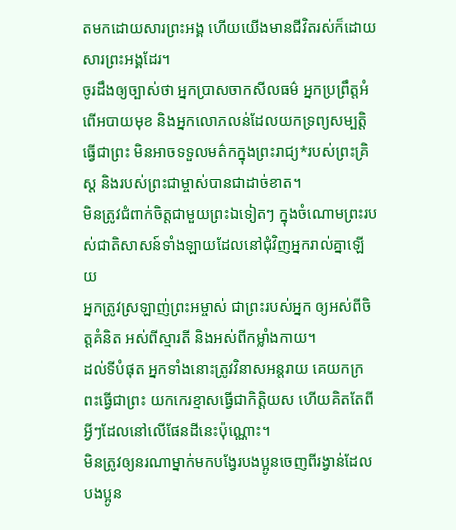តមកដោយសារព្រះអង្គ ហើយយើងមានជីវិតរស់ក៏ដោយសារព្រះអង្គដែរ។
ចូរដឹងឲ្យច្បាស់ថា អ្នកប្រាសចាកសីលធម៌ អ្នកប្រព្រឹត្តអំពើអបាយមុខ និងអ្នកលោភលន់ដែលយកទ្រព្យសម្បត្តិធ្វើជាព្រះ មិនអាចទទួលមត៌កក្នុងព្រះរាជ្យ*របស់ព្រះគ្រិស្ត និងរបស់ព្រះជាម្ចាស់បានជាដាច់ខាត។
មិនត្រូវជំពាក់ចិត្តជាមួយព្រះឯទៀតៗ ក្នុងចំណោមព្រះរបស់ជាតិសាសន៍ទាំងឡាយដែលនៅជុំវិញអ្នករាល់គ្នាឡើយ
អ្នកត្រូវស្រឡាញ់ព្រះអម្ចាស់ ជាព្រះរបស់អ្នក ឲ្យអស់ពីចិត្តគំនិត អស់ពីស្មារតី និងអស់ពីកម្លាំងកាយ។
ដល់ទីបំផុត អ្នកទាំងនោះត្រូវវិនាសអន្តរាយ គេយកក្រពះធ្វើជាព្រះ យកកេរខ្មាសធ្វើជាកិត្តិយស ហើយគិតតែពីអ្វីៗដែលនៅលើផែនដីនេះប៉ុណ្ណោះ។
មិនត្រូវឲ្យនរណាម្នាក់មកបង្វែរបងប្អូនចេញពីរង្វាន់ដែលបងប្អូន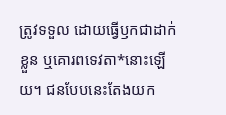ត្រូវទទួល ដោយធ្វើឫកជាដាក់ខ្លួន ឬគោរពទេវតា*នោះឡើយ។ ជនបែបនេះតែងយក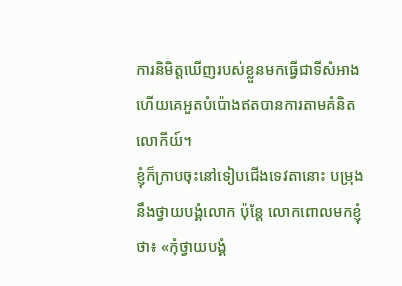ការនិមិត្តឃើញរបស់ខ្លួនមកធ្វើជាទីសំអាង ហើយគេអួតបំប៉ោងឥតបានការតាមគំនិតលោកីយ៍។
ខ្ញុំក៏ក្រាបចុះនៅទៀបជើងទេវតានោះ បម្រុងនឹងថ្វាយបង្គំលោក ប៉ុន្តែ លោកពោលមកខ្ញុំថា៖ «កុំថ្វាយបង្គំ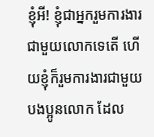ខ្ញុំអី! ខ្ញុំជាអ្នករួមការងារជាមួយលោកទេតើ ហើយខ្ញុំក៏រួមការងារជាមួយបងប្អូនលោក ដែល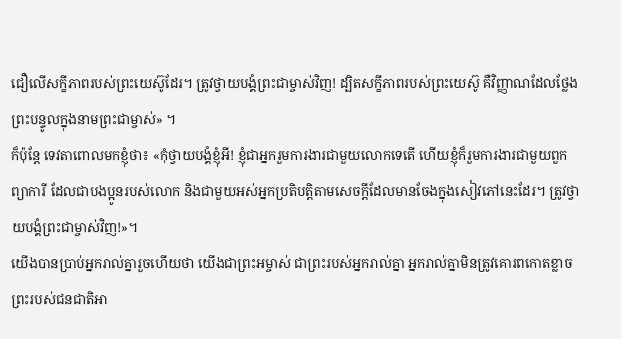ជឿលើសក្ខីភាពរបស់ព្រះយេស៊ូដែរ។ ត្រូវថ្វាយបង្គំព្រះជាម្ចាស់វិញ! ដ្បិតសក្ខីភាពរបស់ព្រះយេស៊ូ គឺវិញ្ញាណដែលថ្លែងព្រះបន្ទូលក្នុងនាមព្រះជាម្ចាស់» ។
ក៏ប៉ុន្តែ ទេវតាពោលមកខ្ញុំថា៖ «កុំថ្វាយបង្គំខ្ញុំអី! ខ្ញុំជាអ្នករួមការងារជាមួយលោកទេតើ ហើយខ្ញុំក៏រួមការងារជាមួយពួកព្យាការី ដែលជាបងប្អូនរបស់លោក និងជាមួយអស់អ្នកប្រតិបត្តិតាមសេចក្ដីដែលមានចែងក្នុងសៀវភៅនេះដែរ។ ត្រូវថ្វាយបង្គំព្រះជាម្ចាស់វិញ!»។
យើងបានប្រាប់អ្នករាល់គ្នារួចហើយថា យើងជាព្រះអម្ចាស់ ជាព្រះរបស់អ្នករាល់គ្នា អ្នករាល់គ្នាមិនត្រូវគោរពកោតខ្លាចព្រះរបស់ជនជាតិអា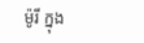ម៉ូរី ក្នុង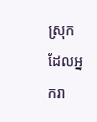ស្រុកដែលអ្នករា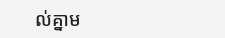ល់គ្នាម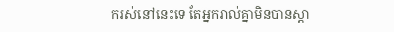ករស់នៅនេះទេ តែអ្នករាល់គ្នាមិនបានស្ដា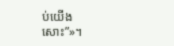ប់យើងសោះ”»។